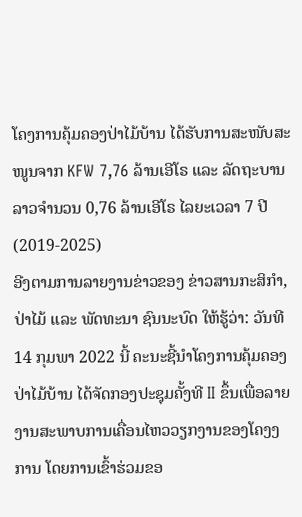ໂຄງການຄຸ້ມຄອງປ່າໄມ້ບ້ານ ໄດ້ຮັບການສະໜັບສະໜູນຈາກ KFW 7,76 ລ້ານເອີໂຣ ແລະ ລັດຖະບານລາວຈຳນວນ 0,76 ລ້ານເອີໂຣ ໄລຍະເວລາ 7 ປີ (2019-2025)
ອີງຕາມການລາຍງານຂ່າວຂອງ ຂ່າວສານກະສິກຳ,ປ່າໄມ້ ແລະ ພັດທະນາ ຊົນນະບົດ ໃຫ້ຮູ້ວ່າ: ວັນທີ 14 ກຸມພາ 2022 ນີ້ ຄະນະຊີ້ນຳໂຄງການຄຸ້ມຄອງປ່າໄມ້ບ້ານ ໄດ້ຈັດກອງປະຊຸມຄັ້ງທີ II ຂຶ້ນເພື່ອລາຍງານສະພາບການເຄື່ອນໄຫວວຽກງານຂອງໂຄງງການ ໂດຍການເຂົ້າຮ່ວມຂອ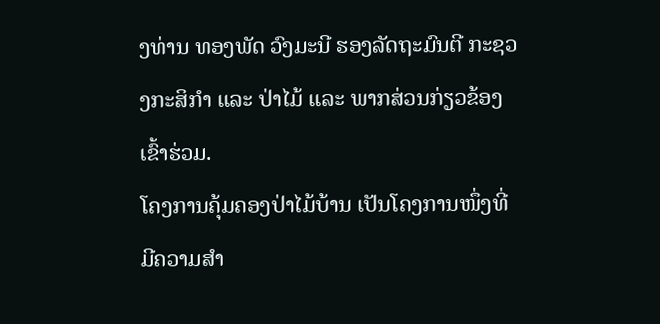ງທ່ານ ທອງພັດ ວົງມະນີ ຮອງລັດຖະມົນຕີ ກະຊວງກະສິກຳ ແລະ ປ່າໄມ້ ແລະ ພາກສ່ວນກ່ຽວຂ້ອງເຂົ້າຮ່ວມ.
ໂຄງການຄຸ້ມຄອງປ່າໄມ້ບ້ານ ເປັນໂຄງການໜຶ່ງທີ່ມີຄວາມສໍາ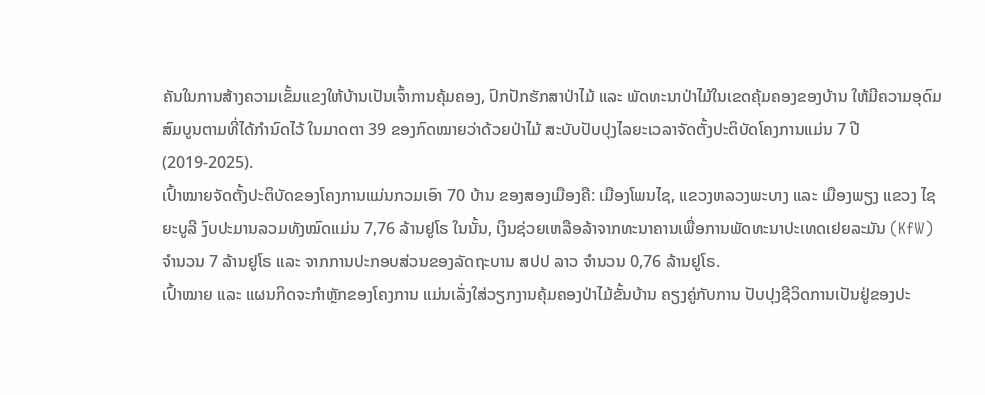ຄັນໃນການສ້າງຄວາມເຂັ້ມແຂງໃຫ້ບ້ານເປັນເຈົ້າການຄຸ້ມຄອງ, ປົກປັກຮັກສາປ່າໄມ້ ແລະ ພັດທະນາປ່າໄມ້ໃນເຂດຄຸ້ມຄອງຂອງບ້ານ ໃຫ້ມີຄວາມອຸດົມສົມບູນຕາມທີ່ໄດ້ກໍານົດໄວ້ ໃນມາດຕາ 39 ຂອງກົດໝາຍວ່າດ້ວຍປ່າໄມ້ ສະບັບປັບປຸງໄລຍະເວລາຈັດຕັ້ງປະຕິບັດໂຄງການແມ່ນ 7 ປີ (2019-2025).
ເປົ້າໝາຍຈັດຕັ້ງປະຕິບັດຂອງໂຄງການແມ່ນກວມເອົາ 70 ບ້ານ ຂອງສອງເມືອງຄື: ເມືອງໂພນໄຊ, ແຂວງຫລວງພະບາງ ແລະ ເມືອງພຽງ ແຂວງ ໄຊຍະບູລີ ງົບປະມານລວມທັງໝົດແມ່ນ 7,76 ລ້ານຢູໂຣ ໃນນັ້ນ, ເງິນຊ່ວຍເຫລືອລ້າຈາກທະນາຄານເພື່ອການພັດທະນາປະເທດເຢຍລະມັນ (KfW) ຈໍານວນ 7 ລ້ານຢູໂຣ ແລະ ຈາກການປະກອບສ່ວນຂອງລັດຖະບານ ສປປ ລາວ ຈຳນວນ 0,76 ລ້ານຢູໂຣ.
ເປົ້າໝາຍ ແລະ ແຜນກິດຈະກໍາຫຼັກຂອງໂຄງການ ແມ່ນເລັ່ງໃສ່ວຽກງານຄຸ້ມຄອງປ່າໄມ້ຂັ້ນບ້ານ ຄຽງຄູ່ກັບການ ປັບປຸງຊີວິດການເປັນຢູ່ຂອງປະ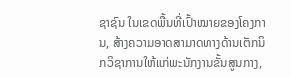ຊາຊົນ ໃນເຂດພື້ນທີ່ເປົ້າໝາຍຂອງໂຄງການ, ສ້າງຄວາມອາດສາມາດທາງດ້ານເຕັກນິກວິຊາການໃຫ້ແກ່ພະນັກງານຂັ້ນສູນກາງ,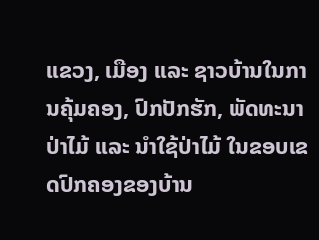ແຂວງ, ເມືອງ ແລະ ຊາວບ້ານໃນການຄຸ້ມຄອງ, ປົກປັກຮັກ, ພັດທະນາປ່າໄມ້ ແລະ ນຳໃຊ້ປ່າໄມ້ ໃນຂອບເຂດປົກຄອງຂອງບ້ານ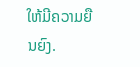ໃຫ້ມີຄວາມຍືນຍົງ.